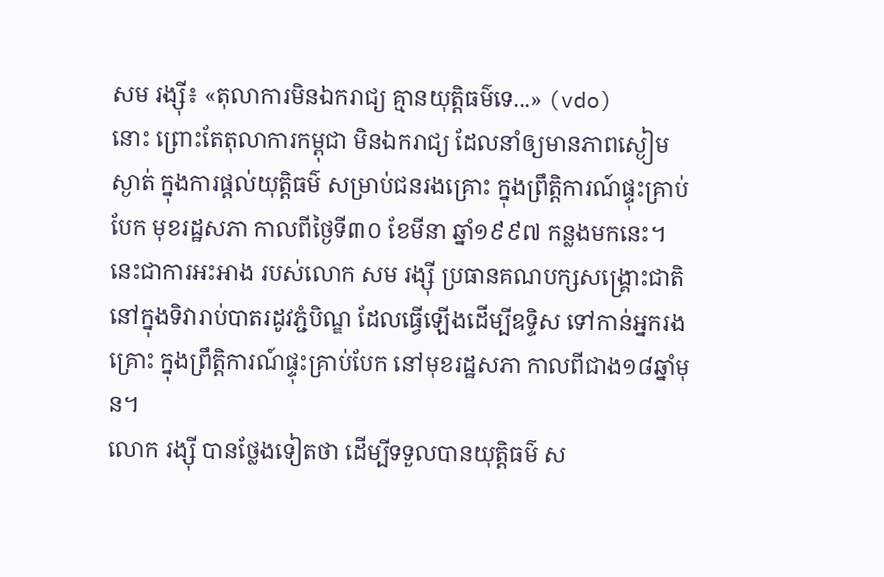សម រង្ស៊ី៖ «តុលាការមិនឯករាជ្យ គ្មានយុត្តិធម៌ទេ...» (vdo)
នោះ ព្រោះតែតុលាការកម្ពុជា មិនឯករាជ្យ ដែលនាំឲ្យមានភាពស្ងៀមស្ងាត់ ក្នុងការផ្តល់យុត្តិធម៌ សម្រាប់ជនរងគ្រោះ ក្នុងព្រឹត្តិការណ៍ផ្ទុះគ្រាប់បែក មុខរដ្ឋសភា កាលពីថ្ងៃទី៣០ ខែមីនា ឆ្នាំ១៩៩៧ កន្លងមកនេះ។ នេះជាការអះអាង របស់លោក សម រង្ស៊ី ប្រធានគណបក្សសង្រ្គោះជាតិ នៅក្នុងទិវារាប់បាតរដូវភ្ជំបិណ្ឌ ដែលធ្វើឡើងដើម្បីឧទ្ទិស ទៅកាន់អ្នករងគ្រោះ ក្នុងព្រឹត្តិការណ៍ផ្ទុះគ្រាប់បែក នៅមុខរដ្ឋសភា កាលពីជាង១៨ឆ្នាំមុន។
លោក រង្ស៊ី បានថ្លែងទៀតថា ដើម្បីទទួលបានយុត្តិធម៌ ស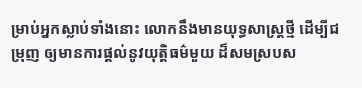ម្រាប់អ្នកស្លាប់ទាំងនោះ លោកនឹងមានយុទ្ធសាស្រ្តថ្មី ដើម្បីជម្រុញ ឲ្យមានការផ្តល់នូវយុត្តិធម៌មួយ ដ៏សមស្របស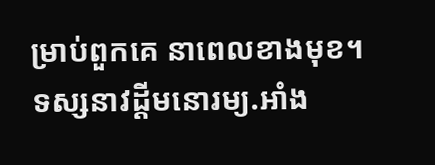ម្រាប់ពួកគេ នាពេលខាងមុខ។
ទស្សនាវដ្តីមនោរម្យ.អាំង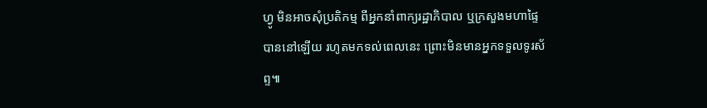ហ្វូ មិនអាចសុំប្រតិកម្ម ពីអ្នកនាំពាក្យរដ្ឋាភិបាល ឬក្រសួងមហាផ្ទៃ បាននៅឡើយ រហូតមកទល់ពេលនេះ ព្រោះមិនមានអ្នកទទួលទូរស័ព្ទ៕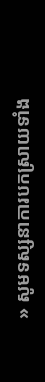» សូមទស្សនាការបកស្រាយទាំង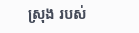ស្រុង របស់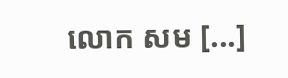លោក សម [...]